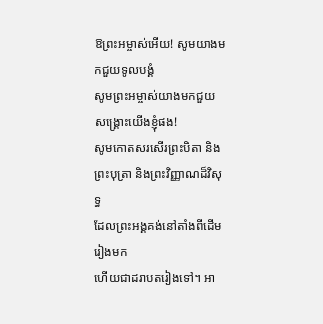ឱព្រះអម្ចាស់អើយ! សូមយាងមកជួយទូលបង្គំ
សូមព្រះអម្ចាស់យាងមកជួយសង្គ្រោះយើងខ្ញុំផង!
សូមកោតសរសើរព្រះបិតា និងព្រះបុត្រា និងព្រះវិញ្ញាណដ៏វិសុទ្ធ
ដែលព្រះអង្គគង់នៅតាំងពីដើមរៀងមក
ហើយជាដរាបតរៀងទៅ។ អា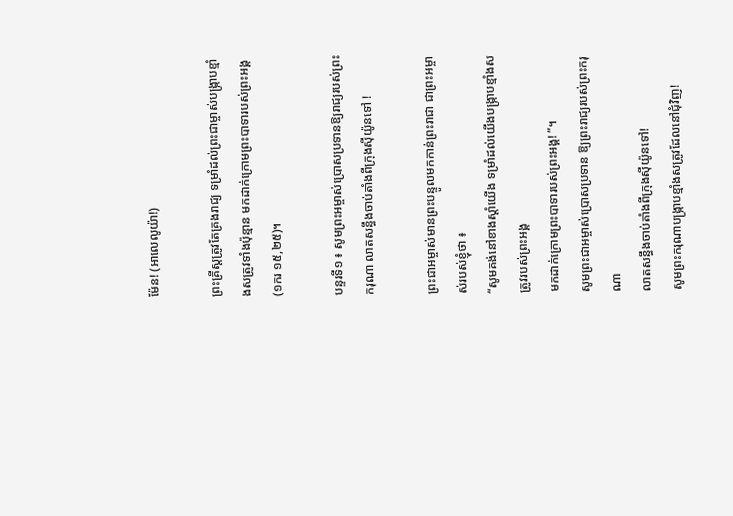ម៉ែន! (អាលេលូយ៉ា!)

ព្រះគ្រីស្តត្រូវតែគ្រងរាជ្យ ទម្រាំដល់ព្រះជាម្ចាស់បង្ក្រាបខ្មាំងសត្រូវទាំងប៉ុន្មាន មកដាក់ក្រោមព្រះបាទារបស់ព្រះអង្គ (១ករ ១៥,២៥)។

បន្ទរទី១ ៖ សូមព្រះអម្ចាស់ប្រោសប្រទានឱ្យរាជ្យរបស់ព្រះករុណា លាតសន្ធឹងចាប់តាំងពីក្រុងស៊ីយ៉ូនទៅ !

ព្រះជាអម្ចាស់មានព្រះបន្ទូលមកកាន់ព្រះរាជា ជាព្រះអម្ចាស់របស់ខ្ញុំថា ៖
“សូមគង់នៅខាងស្តាំយើង ទម្រាំដល់យើងបង្ក្រាបខ្មាំងសត្រូវរបស់ព្រះអង្គ
មកដាក់ក្រោមព្រះបាទារបស់ព្រះអង្គ! ”។
សូមព្រះជាអម្ចាស់ប្រោសប្រទាន ឱ្យព្រះរាជ្យរបស់ព្រះករុណា
លាតសន្ធឹងចាប់តាំងពីក្រុងស៊ីយ៉ូនទៅ!
សូមព្រះករុណាបង្ក្រាបខ្មាំងសត្រូវដែលនៅជុំវិញ!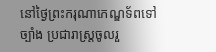នៅថ្ងៃព្រះករុណាកេណ្ឌទ័ពទៅច្បាំង ប្រជារាស្ត្រចូលរួ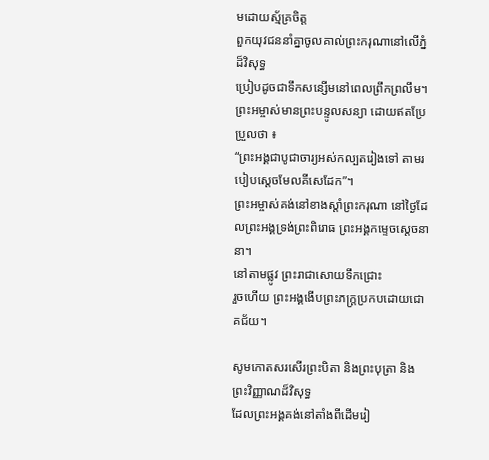មដោយស្ម័គ្រចិត្ត
ពួកយុវជននាំគ្នាចូលគាល់ព្រះករុណានៅលើភ្នំដ៏វិសុទ្ធ
ប្រៀបដូចជាទឹកសន្សើមនៅពេលព្រឹកព្រលឹម។
ព្រះអម្ចាស់មានព្រះបន្ទូលសន្យា ដោយឥតប្រែប្រួលថា ៖
“ព្រះអង្គជាបូជាចារ្យអស់កល្បតរៀងទៅ តាមរបៀបស្តេចមែលគីសេដែក”។
ព្រះអម្ចាស់គង់នៅខាងស្តាំព្រះករុណា នៅថ្ងៃដែលព្រះអង្គទ្រង់ព្រះពិរោធ ព្រះអង្គកម្ទេចស្តេចនានា។
នៅតាមផ្លូវ ព្រះរាជាសោយទឹកជ្រោះ
រួចហើយ ព្រះអង្គងើបព្រះភក្រ្តប្រកបដោយជោគជ័យ។

សូមកោតសរសើរព្រះបិតា និងព្រះបុត្រា និងព្រះវិញ្ញាណដ៏វិសុទ្ធ
ដែលព្រះអង្គគង់នៅតាំងពីដើមរៀ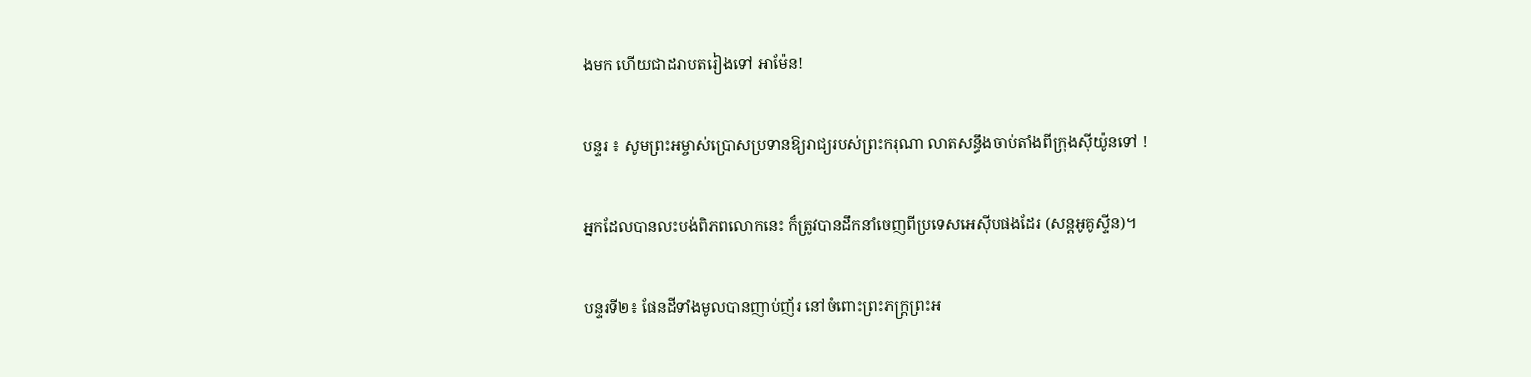ងមក ហើយជាដរាបតរៀងទៅ អាម៉ែន!

បន្ទរ ៖ សូមព្រះអម្ចាស់ប្រោសប្រទានឱ្យរាជ្យរបស់ព្រះករុណា លាតសន្ធឹងចាប់តាំងពីក្រុងស៊ីយ៉ូនទៅ !

អ្នកដែលបានលះបង់ពិភពលោកនេះ ក៏ត្រូវបានដឹកនាំចេញពីប្រទេសអេស៊ីបផងដែរ (សន្តអូគូស្ទីន)។

បន្ទរទី២៖ ផែនដីទាំងមូលបានញាប់ញ័រ នៅចំពោះព្រះភក្រ្តព្រះអ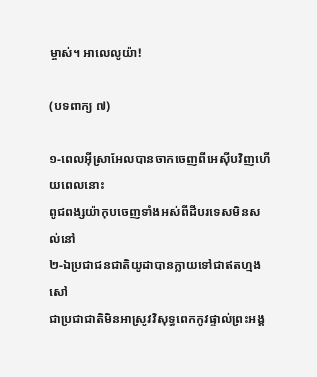ម្ចាស់។ អាលេលូយ៉ា!

(បទពាក្យ ៧)

១-ពេលអ៊ីស្រាអែលបានចាកចេញពីអេស៊ីបវិញហើយពេលនោះ
ពូជពង្សយ៉ាកុបចេញទាំងអស់ពីដីបរទេសមិនសល់នៅ
២-ឯប្រជាជនជាតិយូដាបានក្លាយទៅជាឥតហ្មងសៅ
ជាប្រជាជាតិមិនអាស្រូវវិសុទ្ធពេកកូវផ្ទាល់ព្រះអង្គ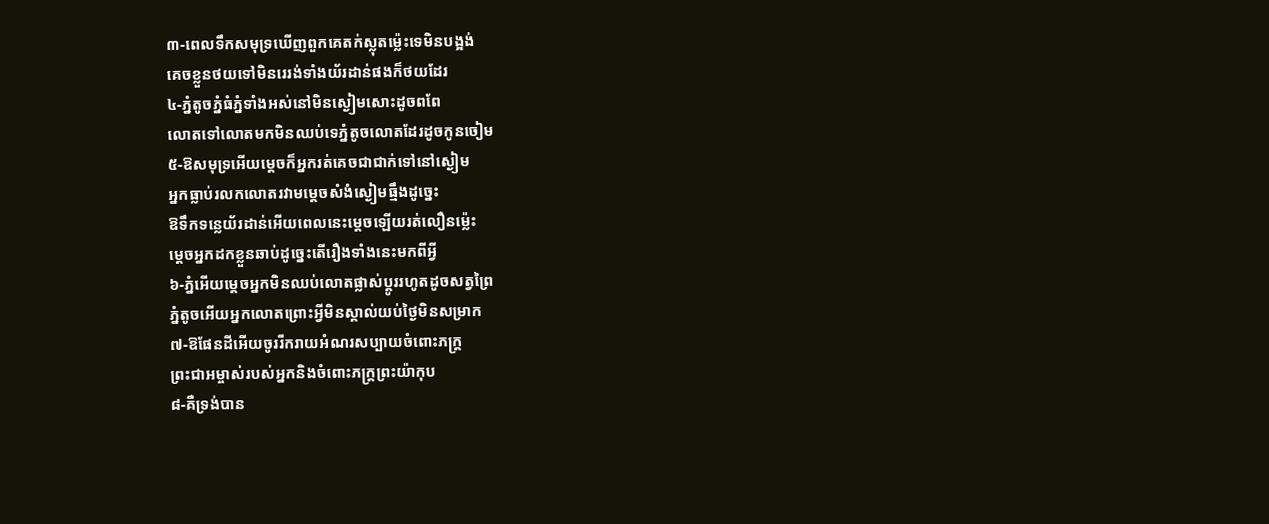៣-ពេលទឹកសមុទ្រឃើញពួកគេតក់ស្លុតម៉្លេះទេមិនបង្អង់
គេចខ្លួនថយទៅមិនរេរង់ទាំងយ័រដាន់ផងក៏ថយដែរ
៤-ភ្នំតូចភ្នំធំភ្នំទាំងអស់នៅមិនស្ងៀមសោះដូចពពែ
លោតទៅលោតមកមិនឈប់ទេភ្នំតូចលោតដែរដូចកូនចៀម
៥-ឱសមុទ្រអើយម្តេចក៏អ្នករត់គេចជាជាក់ទៅនៅស្ងៀម
អ្នកធ្លាប់រលកលោតរវាមម្តេចសំងំស្ងៀមធ្មឹងដូច្នេះ
ឱទឹកទន្លេយ័រដាន់អើយពេលនេះម្តេចឡើយរត់លឿនម៉្លេះ
ម្តេចអ្នកដកខ្លួនឆាប់ដូច្នេះតើរឿងទាំងនេះមកពីអ្វី
៦-ភ្នំអើយម្តេចអ្នកមិនឈប់លោតផ្លាស់ប្តូររហូតដូចសត្វព្រៃ
ភ្នំតូចអើយអ្នកលោតព្រោះអ្វីមិនស្គាល់យប់ថ្ងៃមិនសម្រាក
៧-ឱផែនដីអើយចូររីករាយអំណរសប្បាយចំពោះភក្រ្ត
ព្រះជាអម្ចាស់របស់អ្នកនិងចំពោះភក្រ្តព្រះយ៉ាកុប
៨-គឺទ្រង់បាន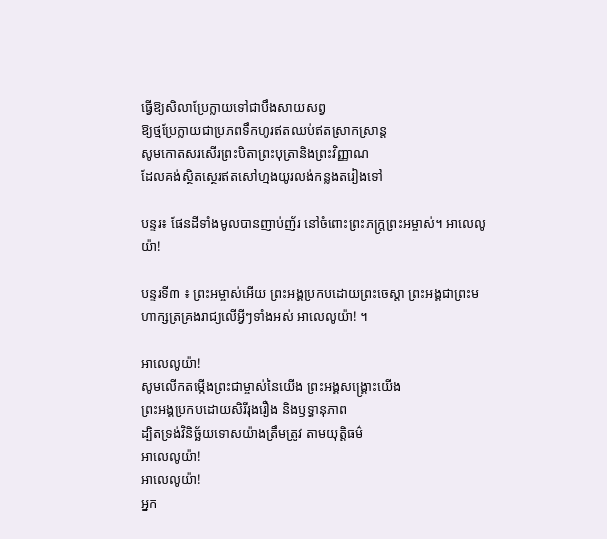ធ្វើឱ្យសិលាប្រែក្លាយទៅជាបឹងសាយសព្វ
ឱ្យថ្មប្រែក្លាយជាប្រភពទឹកហូរឥតឈប់ឥតស្រាកស្រាន្ត
សូមកោតសរសើរព្រះបិតាព្រះបុត្រានិងព្រះវិញ្ញាណ
ដែលគង់ស្ថិតស្ថេរឥតសៅហ្មងយូរលង់កន្លងតរៀងទៅ

បន្ទរ៖ ផែនដីទាំងមូលបានញាប់ញ័រ នៅចំពោះព្រះភក្រ្តព្រះអម្ចាស់។ អាលេលូយ៉ា!

បន្ទរទី៣ ៖ ព្រះ‌អម្ចាស់អើយ ព្រះអង្គប្រកបដោយព្រះចេស្តា ព្រះ‌អង្គជាព្រះ‌មហាក្សត្រគ្រងរាជ្យលើអ្វីៗទាំងអស់ អាលេលូយ៉ា! ។

អាលេលូយ៉ា!
សូមលើកតម្កើងព្រះជាម្ចាស់នៃយើង ព្រះអង្គសង្គ្រោះយើង
ព្រះអង្គប្រកបដោយសិរីរុងរឿង និងឫទ្ធានុភាព
ដ្បិតទ្រង់វិនិច្ឆ័យទោសយ៉ាងត្រឹមត្រូវ តាមយុត្តិធម៌
អាលេលូយ៉ា!
អាលេលូយ៉ា!
អ្នក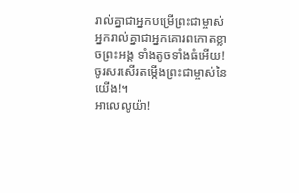រាល់គ្នាជាអ្នកបម្រើព្រះជាម្ចាស់
អ្នករាល់គ្នាជាអ្នកគោរពកោតខ្លាចព្រះអង្គ ទាំងតូចទាំងធំអើយ!
ចូរសរសើរតម្កើងព្រះជាម្ចាស់នៃយើង!។
អាលេលូយ៉ា!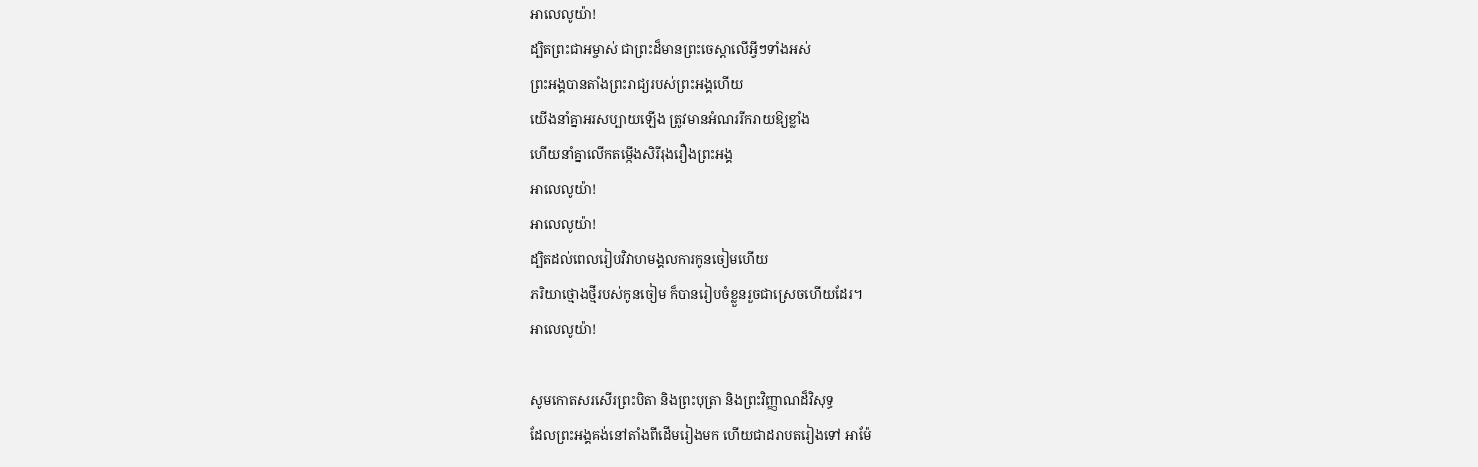អាលេលូយ៉ា!
ដ្បិតព្រះជាអម្ចាស់ ជាព្រះដ៏មានព្រះចេស្តាលើអ្វីៗទាំងអស់
ព្រះអង្គបានតាំងព្រះរាជ្យរបស់ព្រះអង្គហើយ
យើងនាំគ្នាអរសប្បាយឡើង ត្រូវមានអំណររីករាយឱ្យខ្លាំង
ហើយនាំគ្នាលើកតម្កើងសិរីរុងរឿងព្រះអង្គ
អាលេលូយ៉ា!
អាលេលូយ៉ា!
ដ្បិតដល់ពេលរៀបវិវាហមង្គលការកូនចៀមហើយ
ភរិយាថ្មោងថ្មីរបស់កូនចៀម ក៏បានរៀបចំខ្លួនរួចជាស្រេចហើយដែរ។
អាលេលូយ៉ា!

សូមកោតសរសើរព្រះបិតា និងព្រះបុត្រា និងព្រះវិញ្ញាណដ៏វិសុទ្ធ
ដែលព្រះអង្គគង់នៅតាំងពីដើមរៀងមក ហើយជាដរាបតរៀងទៅ អាម៉ែ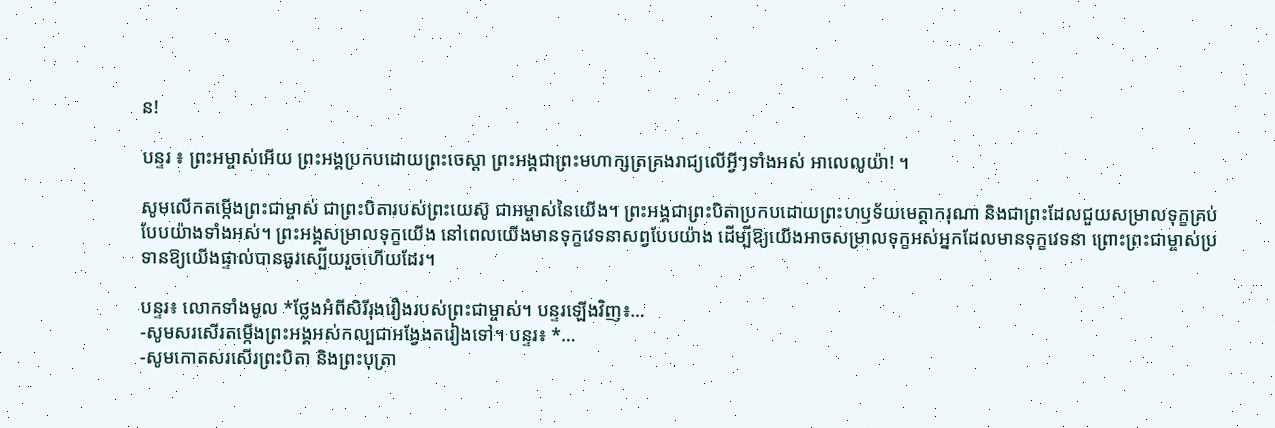ន!

បន្ទរ ៖ ព្រះ‌អម្ចាស់អើយ ព្រះអង្គប្រកបដោយព្រះចេស្តា ព្រះ‌អង្គជាព្រះ‌មហាក្សត្រគ្រងរាជ្យលើអ្វីៗទាំងអស់ អាលេលូយ៉ា! ។

សូមលើកតម្កើងព្រះជាម្ចាស់ ជាព្រះបិតារបស់ព្រះយេស៊ូ ជាអម្ចាស់នៃយើង។ ព្រះអង្គជាព្រះបិតាប្រកបដោយព្រះហឫទ័យមេត្តាករុណា និងជាព្រះដែលជួយសម្រាលទុក្ខគ្រប់បែបយ៉ាងទាំងអស់។ ព្រះអង្គសម្រាលទុក្ខយើង នៅពេលយើងមានទុក្ខវេទនាសព្វបែបយ៉ាង ដើម្បីឱ្យយើងអាចសម្រាលទុក្ខអស់អ្នកដែលមានទុក្ខវេទនា ព្រោះព្រះជាម្ចាស់ប្រទានឱ្យយើងផ្ទាល់បានធូរស្បើយរួចហើយដែរ។

បន្ទរ៖ លោកទាំងមូល *ថ្លែងអំពីសិរី‌រុងរឿងរបស់ព្រះ‌ជាម្ចាស់។ បន្ទរឡើងវិញ៖…
-សូមសរសើរតម្កើងព្រះអង្គអស់កល្បជាអង្វែងតរៀងទៅ។ បន្ទរ៖ *…
-សូមកោតសរសើរព្រះបិតា និងព្រះបុត្រា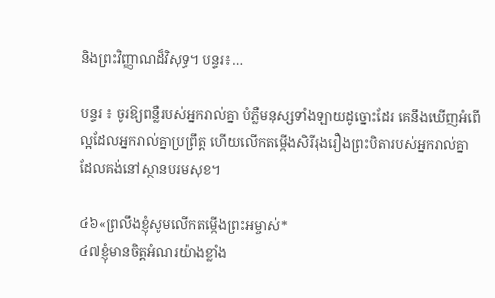និងព្រះវិញ្ញាណដ៏វិសុទ្ធ។ បន្ទរ៖…

បន្ទរ ៖ ចូរឱ្យពន្លឺរបស់អ្នករាល់គ្នា បំភ្លឺមនុស្សទាំង‌ឡាយដូច្នោះដែរ គេនឹងឃើញអំពើល្អដែលអ្នករាល់គ្នាប្រព្រឹត្ត ហើយលើកតម្កើងសិរី‌រុងរឿងព្រះ‌បិតារបស់អ្នករាល់គ្នា ដែលគង់នៅស្ថានបរម‌សុខ។

៤៦«ព្រលឹងខ្ញុំសូមលើកតម្កើងព្រះ‌អម្ចាស់*
៤៧ខ្ញុំមានចិត្តអំណរយ៉ាងខ្លាំង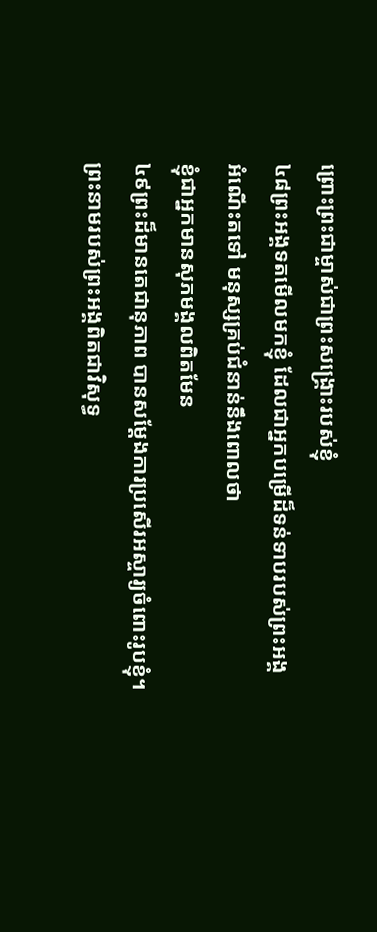ព្រោះព្រះជាម្ចាស់ជាព្រះសង្គ្រោះរបស់ខ្ញុំ
៤៨ព្រះអង្គទតមើលមកខ្ញុំ ដែលជាអ្នកបម្រើដ៏ទន់ទាបរបស់ព្រះអង្គ
អំណើះតទៅ មនុស្សគ្រប់ជំនាន់នឹងពោលថា
ខ្ញុំជាអ្នកមានសុភមង្គលពិតមែន
៤៩ព្រះដ៏មានតេជានុភាព បានសម្ដែងការប្រសើរអស្ចារ្យចំពោះរូបខ្ញុំ។
ព្រះនាមរបស់ព្រះអង្គពិតជាវិសុទ្ធ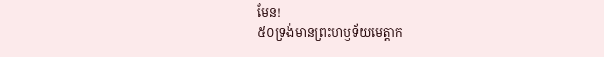មែន!
៥០ទ្រង់មានព្រះហឫទ័យមេត្តាក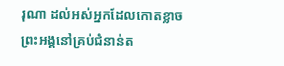រុណា ដល់អស់អ្នកដែលកោតខ្លាចព្រះអង្គនៅគ្រប់ជំនាន់ត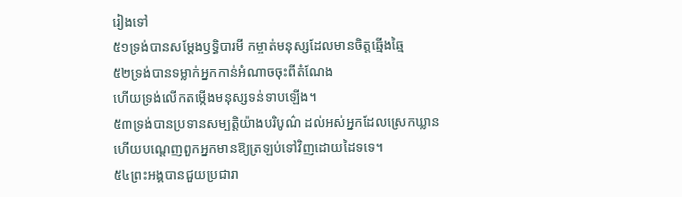រៀងទៅ
៥១ទ្រង់បានសម្ដែងឫទ្ធិបារមី កម្ចាត់មនុស្សដែលមានចិត្តឆ្មើងឆ្មៃ
៥២ទ្រង់បានទម្លាក់អ្នកកាន់អំណាចចុះពីតំណែង
ហើយទ្រង់លើកតម្កើងមនុស្សទន់ទាបឡើង។
៥៣ទ្រង់បានប្រទានសម្បត្តិយ៉ាងបរិបូណ៌ ដល់អស់អ្នកដែលស្រេកឃ្លាន
ហើយបណ្តេញពួកអ្នកមានឱ្យត្រឡប់ទៅវិញដោយដៃទទេ។
៥៤ព្រះអង្គបានជួយប្រជារា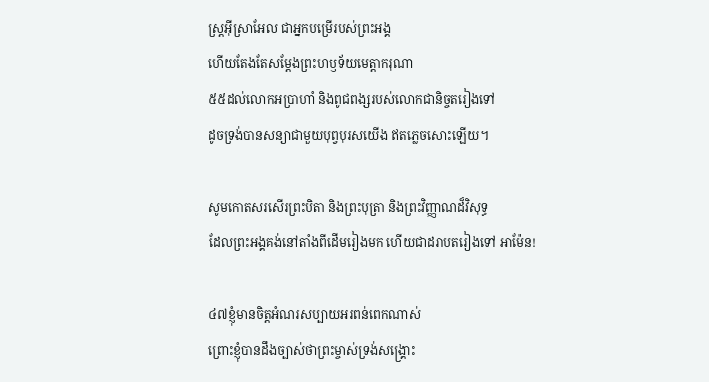ស្ត្រអ៊ីស្រាអែល ជាអ្នកបម្រើរបស់ព្រះអង្គ
ហើយតែងតែសម្ដែងព្រះហឫទ័យមេត្តាករុណា
៥៥ដល់លោកអប្រាហាំ និងពូជពង្សរបស់លោកជានិច្ចតរៀងទៅ
ដូចទ្រង់បានសន្យាជាមួយបុព្វបុរសយើង ឥតភ្លេចសោះឡើយ។

សូមកោតសរសើរព្រះបិតា និងព្រះបុត្រា និងព្រះវិញ្ញាណដ៏វិសុទ្ធ
ដែលព្រះអង្គគង់នៅតាំងពីដើមរៀងមក ហើយជាដរាបតរៀងទៅ អាម៉ែន!

៤៧ខ្ញុំមានចិត្តអំណរសប្បាយអរពន់ពេកណាស់
ព្រោះខ្ញុំបានដឹងច្បាស់ថាព្រះម្ចាស់ទ្រង់សង្គ្រោះ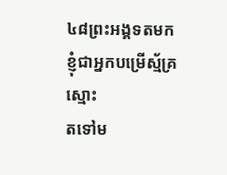៤៨ព្រះអង្គទតមកខ្ញុំជាអ្នកបម្រើស្ម័គ្រស្មោះ
តទៅម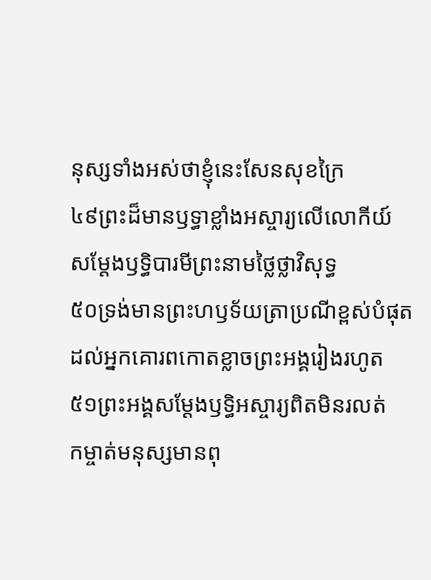នុស្សទាំងអស់ថាខ្ញុំនេះសែនសុខក្រៃ
៤៩ព្រះដ៏មានឫទ្ធាខ្លាំងអស្ចារ្យលើលោកីយ៍
សម្ដែងឫទ្ធិបារមីព្រះនាមថ្លៃថ្លាវិសុទ្ធ
៥០ទ្រង់មានព្រះហឫទ័យត្រាប្រណីខ្ពស់បំផុត
ដល់អ្នកគោរពកោតខ្លាចព្រះអង្គរៀងរហូត
៥១ព្រះអង្គសម្ដែងឫទ្ធិអស្ចារ្យពិតមិនរលត់
កម្ចាត់មនុស្សមានពុ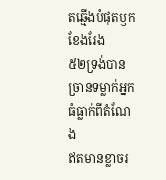តឆ្មើងបំផុតឫកខែងរែង
៥២ទ្រង់បានច្រានទម្លាក់អ្នកធំធ្លាក់ពីតំណែង
ឥតមានខ្លាចរ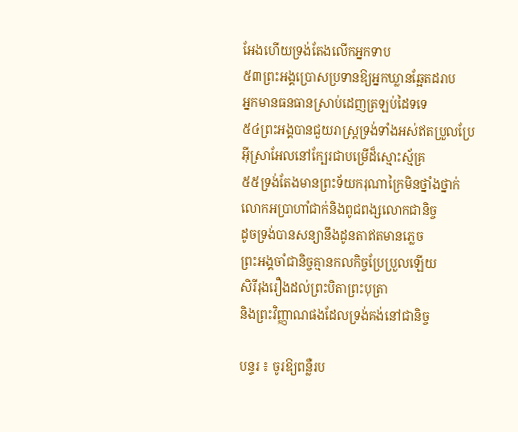អែងហើយទ្រង់តែងលើកអ្នកទាប
៥៣ព្រះអង្គប្រោសប្រទានឱ្យអ្នកឃ្លានឆ្អែតដរាប
អ្នកមានធនធានស្រាប់ដេញត្រឡប់ដៃទទេ
៥៤ព្រះអង្គបានជួយរាស្ត្រទ្រង់ទាំងអស់ឥតប្រួលប្រែ
អ៊ីស្រាអែលនៅក្បែរជាបម្រើដ៏ស្មោះស្ម័គ្រ
៥៥ទ្រង់តែងមានព្រះទ័យករុណាក្រៃមិនថ្នាំងថ្នាក់
លោកអប្រាហាំជាក់និងពូជពង្សលោកជានិច្ច
ដូចទ្រង់បានសន្យានឹងដូនតាឥតមានភ្លេច
ព្រះអង្គចាំជានិច្ចគ្មានកលកិច្ចប្រែប្រួលឡើយ
សិរីរុងរឿងដល់ព្រះបិតាព្រះបុត្រា
និងព្រះវិញ្ញាណផងដែលទ្រង់គង់នៅជានិច្ច

បន្ទរ ៖ ចូរឱ្យពន្លឺរប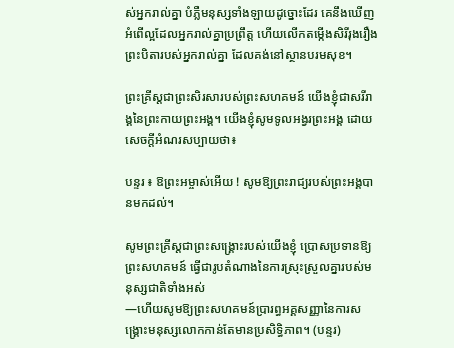ស់អ្នករាល់គ្នា បំភ្លឺមនុស្សទាំង‌ឡាយដូច្នោះដែរ គេនឹងឃើញអំពើល្អដែលអ្នករាល់គ្នាប្រព្រឹត្ត ហើយលើកតម្កើងសិរី‌រុងរឿងព្រះ‌បិតារបស់អ្នករាល់គ្នា ដែលគង់នៅស្ថានបរម‌សុខ។

ព្រះគ្រីស្តជាព្រះសិរសារបស់ព្រះសហគមន៍ យើងខ្ញុំជាសរីរាង្គនៃព្រះកាយព្រះអង្គ។ យើងខ្ញុំសូមទូលអង្វរព្រះអង្គ ដោយសេចក្តីអំណរសប្បាយថា៖

បន្ទរ ៖ ឱព្រះអម្ចាស់អើយ ! សូមឱ្យព្រះរាជ្យរបស់ព្រះអង្គបានមកដល់។

សូមព្រះគ្រីស្តជាព្រះសង្គ្រោះរបស់យើងខ្ញុំ ប្រោសប្រទានឱ្យព្រះសហគមន៍ ធ្វើជារូបតំណាងនៃការស្រុះស្រួលគ្នារបស់មនុស្សជាតិទាំងអស់
—ហើយសូមឱ្យព្រះសហគមន៍ប្រារព្ធអគ្គសញ្ញានៃការសង្គ្រោះមនុស្សលោកកាន់តែមានប្រសិទ្ធិភាព។ (បន្ទរ)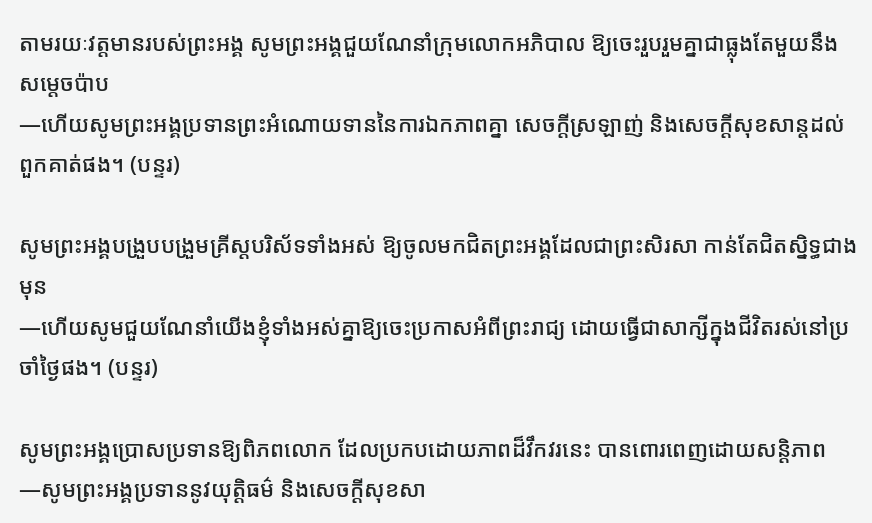តាមរយៈវត្តមានរបស់ព្រះអង្គ សូមព្រះអង្គជួយណែនាំក្រុមលោកអភិបាល ឱ្យចេះរួបរួមគ្នាជាធ្លុងតែមួយនឹងសម្តេចប៉ាប
—ហើយសូមព្រះអង្គប្រទានព្រះអំណោយទាននៃការឯកភាពគ្នា សេចក្តីស្រឡាញ់ និងសេចក្តីសុខសាន្តដល់ពួកគាត់ផង។ (បន្ទរ)

សូមព្រះអង្គបង្រួបបង្រួមគ្រីស្តបរិស័ទទាំងអស់ ឱ្យចូលមកជិតព្រះអង្គដែលជាព្រះសិរសា កាន់តែជិតសិ្នទ្ធជាងមុន
—ហើយសូមជួយណែនាំយើងខ្ញុំទាំងអស់គ្នាឱ្យចេះប្រកាសអំពីព្រះរាជ្យ ដោយធ្វើជាសាក្សីក្នុងជីវិតរស់នៅប្រចាំថ្ងៃផង។ (បន្ទរ)

សូមព្រះអង្គប្រោសប្រទានឱ្យពិភពលោក ដែលប្រកបដោយភាពដ៏វឹកវរនេះ បានពោរពេញដោយសន្តិភាព
—សូមព្រះអង្គប្រទាននូវយុត្តិធម៌ និងសេចក្តីសុខសា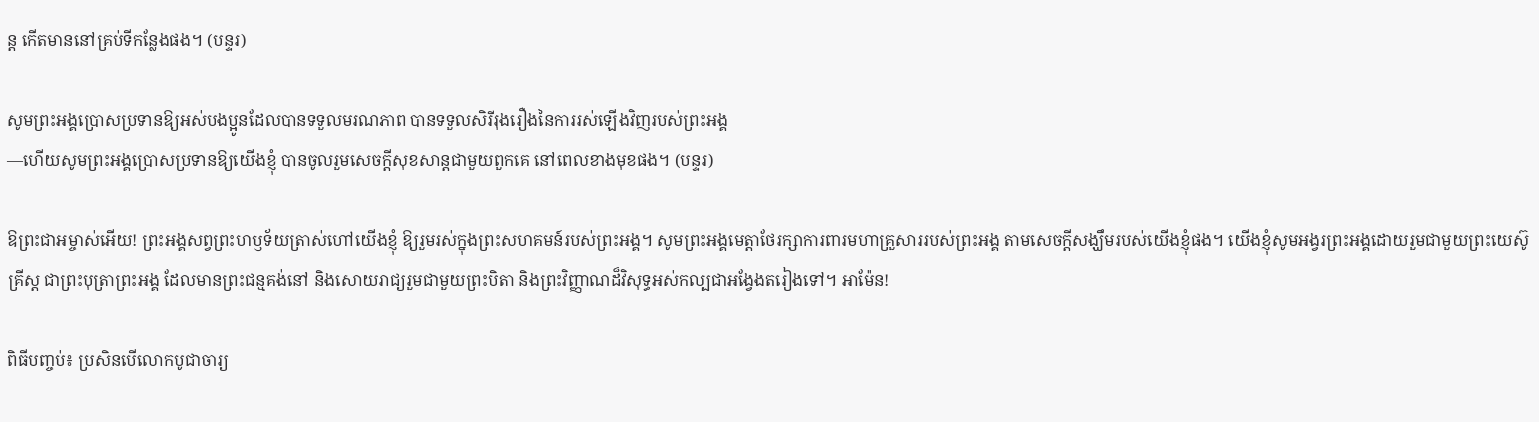ន្ត កើតមាននៅគ្រប់ទីកន្លែងផង។ (បន្ទរ)

សូមព្រះអង្គប្រោសប្រទានឱ្យអស់បងប្អូនដែលបានទទួលមរណភាព បានទទួលសិរីរុងរឿងនៃការរស់ឡើងវិញរបស់ព្រះអង្គ
—ហើយសូមព្រះអង្គប្រោសប្រទានឱ្យយើងខ្ញុំ បានចូលរួមសេចក្តីសុខសាន្តជាមួយពួកគេ នៅពេលខាងមុខផង។ (បន្ទរ)

ឱព្រះជាអម្ចាស់អើយ! ព្រះអង្គសព្វព្រះហឫទ័យត្រាស់ហៅយើងខ្ញុំ ឱ្យរួមរស់ក្នុងព្រះសហគមន៍របស់ព្រះអង្គ។ សូមព្រះអង្គមេត្តាថែរក្សាការពារមហាគ្រួសាររបស់ព្រះអង្គ តាមសេចក្តីសង្ឃឹមរបស់យើងខ្ញុំផង។ យើងខ្ញុំសូមអង្វរព្រះអង្គដោយរួមជាមួយព្រះយេស៊ូគ្រីស្ត ជាព្រះបុត្រាព្រះអង្គ ដែលមានព្រះជន្មគង់នៅ និងសោយរាជ្យរួមជាមួយព្រះបិតា និងព្រះវិញ្ញាណដ៏វិសុទ្ធអស់កល្បជាអង្វែងតរៀងទៅ។ អាម៉ែន!

ពិធីបញ្ចប់៖ ប្រសិនបើលោកបូជាចារ្យ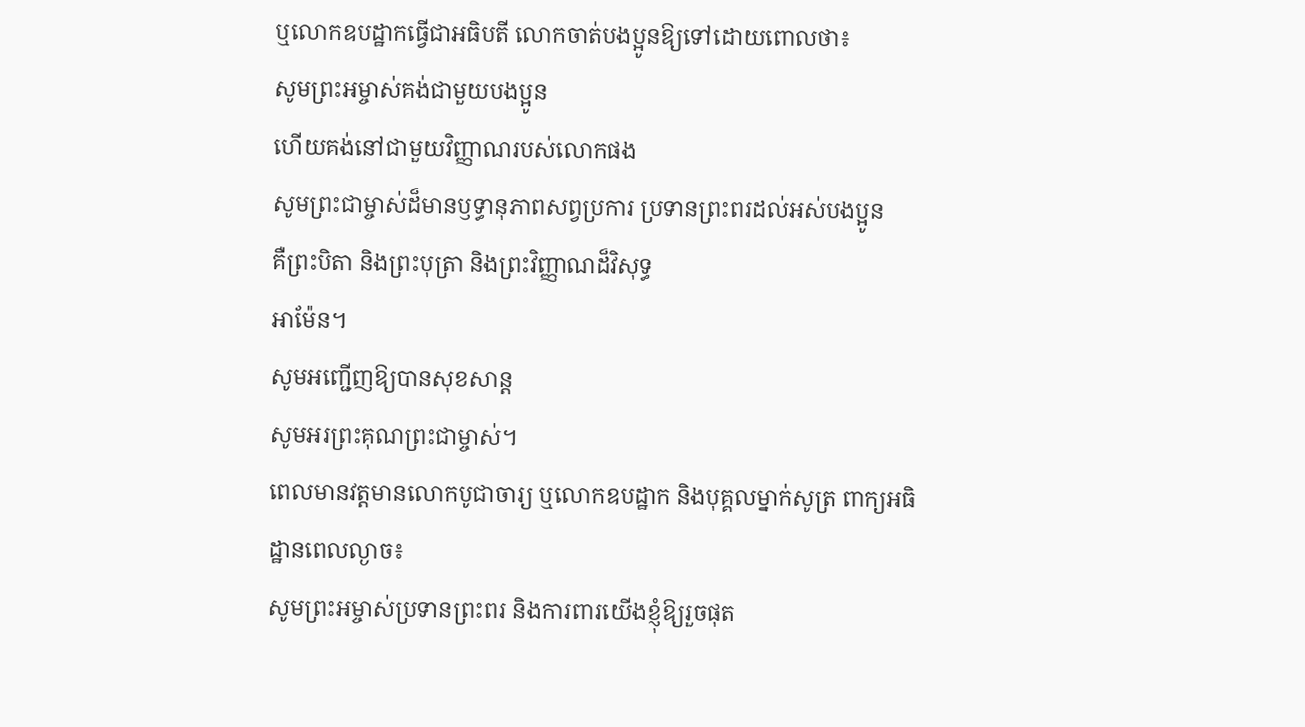ឬលោកឧបដ្ឋាកធ្វើជាអធិបតី លោកចាត់បងប្អូនឱ្យទៅដោយពោលថា៖
សូមព្រះអម្ចាស់គង់ជាមួយបងប្អូន
ហើយគង់នៅជាមួយវិញ្ញាណរបស់លោកផង
សូមព្រះជាម្ចាស់ដ៏មានឫទ្ធានុភាពសព្វប្រការ ប្រទានព្រះពរដល់អស់បងប្អូន
គឺព្រះបិតា និងព្រះបុត្រា និងព្រះវិញ្ញាណដ៏វិសុទ្ធ
អាម៉ែន។
សូមអញ្ជើញឱ្យបានសុខសាន្ត
សូមអរព្រះគុណព្រះជាម្ចាស់។
ពេលមានវត្តមានលោកបូជាចារ្យ ឬលោកឧបដ្ឋាក និងបុគ្គលម្នាក់សូត្រ ពាក្យអធិដ្ឋានពេលល្ងាច៖
សូមព្រះអម្ចាស់ប្រទានព្រះពរ និងការពារយើងខ្ញុំឱ្យរួចផុត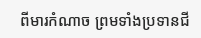ពីមារកំណាច ព្រមទាំងប្រទានជី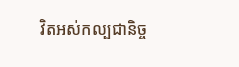វិតអស់កល្បជានិច្ច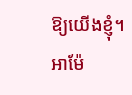ឱ្យយើងខ្ញុំ។
អាម៉ែ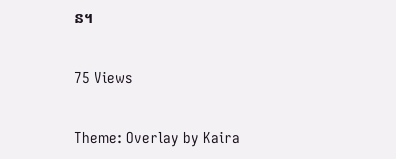ន។

75 Views

Theme: Overlay by Kaira